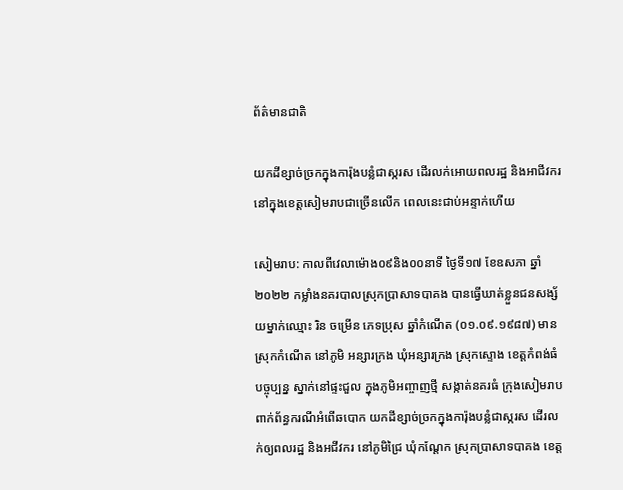ព័ត៌មានជាតិ

យកដីខ្សាច់ច្រកក្នុងការ៉ុងបន្លំជាស្ករស ដើរលក់អោយពលរដ្ឋ និងអាជីវករ នៅក្នុងខេត្តសៀមរាបជាច្រើនលើក ពេលនេះជាប់អន្ទាក់ហើយ

សៀមរាប: កាលពីវេលាម៉ោង០៩និង០០នាទី ថ្ងៃទី១៧ ខែឧសភា ឆ្នាំ២០២២ កម្លាំងនគរបាលស្រុកប្រាសាទបាគង បានធ្វើឃាត់ខ្លួនជនសង្ស័យម្នាក់ឈ្មោះ រិន ចម្រើន ភេទប្រុស ឆ្នាំកំណើត (០១.០៩.១៩៨៧) មានស្រុកកំណើត នៅភូមិ អន្សារក្រង ឃុំអន្សារក្រង ស្រុកស្ទោង ខេត្តកំពង់ធំ បច្ចុប្បន្ន ស្នាក់នៅផ្ទះជួល ក្នុងភូមិអញ្ចាញថ្មី សង្កាត់នគរធំ ក្រុងសៀមរាប ពាក់ព័ន្ធករណីអំពើឆបោក យកដីខ្សាច់ច្រកក្នុងការ៉ុងបន្លំជាស្ករស ដើរលក់ឲ្យពលរដ្ឋ និងអជីវករ នៅភូមិជ្រៃ ឃុំកណ្ដែក ស្រុកប្រាសាទបាគង ខេត្ត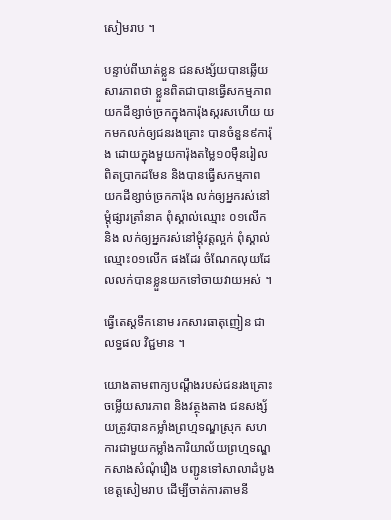សៀមរាប ។

បន្ទាប់ពីឃាត់ខ្លួន ជនសង្ស័យបានឆ្លើយសារភាពថា ខ្លួនពិតជាបានធ្វើសកម្មភាព យកដីខ្សាច់ច្រកក្នុងការ៉ុងស្ករសហើយ យកមកលក់ឲ្យជនរងគ្រោះ បានចំនួន៩ការ៉ុង ដោយក្នុងមួយការ៉ុងតម្លៃ១០ម៉ឺនរៀលពិតប្រាកដមែន និងបានធ្វើសកម្មភាព យកដីខ្សាច់ច្រកការ៉ុង លក់ឲ្យអ្នករស់នៅម្តុំផ្សារត្រាំនាគ ពុំស្គាល់ឈ្មោះ ០១លើក និង លក់ឲ្យអ្នករស់នៅម្តុំវត្តល្អក់ ពុំស្គាល់ឈ្មោះ០១លើក ផងដែរ ចំណែកលុយដែលលក់បានខ្លួនយកទៅចាយវាយអស់ ។

ធ្វើតេស្តទឹកនោម រកសារធាតុញៀន ជា លទ្ធផល វិជ្ជមាន ។

យោងតាមពាក្យបណ្តឹងរបស់ជនរងគ្រោះ ចម្លើយសារភាព និងវត្ថុងតាង ជនសង្ស័យត្រូវបានកម្លាំងព្រហ្មទណ្ឌស្រុក សហការជាមួយកម្លាំងការិយាល័យព្រហ្មទណ្ឌ កសាងសំណុំរឿង បញ្ជូនទៅសាលាដំបូងខេត្តសៀមរាប ដើម្បីចាត់ការតាមនី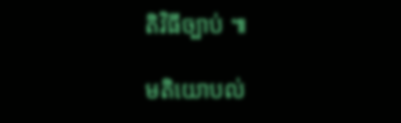តិវិធីច្បាប់ ៕

មតិយោបល់